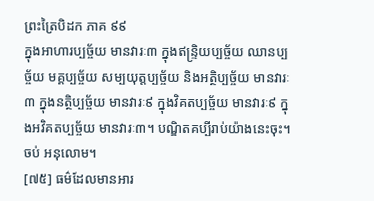ព្រះត្រៃបិដក ភាគ ៩៩
ក្នុងអាហារប្បច្ច័យ មានវារៈ៣ ក្នុងឥន្ទ្រិយប្បច្ច័យ ឈានប្បច្ច័យ មគ្គប្បច្ច័យ សម្បយុត្តប្បច្ច័យ និងអត្ថិប្បច្ច័យ មានវារៈ៣ ក្នុងនត្ថិប្បច្ច័យ មានវារៈ៩ ក្នុងវិគតប្បច្ច័យ មានវារៈ៩ ក្នុងអវិគតប្បច្ច័យ មានវារៈ៣។ បណ្ឌិតគប្បីរាប់យ៉ាងនេះចុះ។
ចប់ អនុលោម។
[៧៥] ធម៌ដែលមានអារ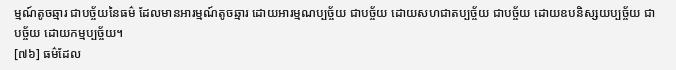ម្មណ៍តូចឆ្មារ ជាបច្ច័យនៃធម៌ ដែលមានអារម្មណ៍តូចឆ្មារ ដោយអារម្មណប្បច្ច័យ ជាបច្ច័យ ដោយសហជាតប្បច្ច័យ ជាបច្ច័យ ដោយឧបនិស្សយប្បច្ច័យ ជាបច្ច័យ ដោយកម្មប្បច្ច័យ។
[៧៦] ធម៌ដែល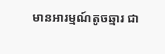មានអារម្មណ៍តូចឆ្មារ ជា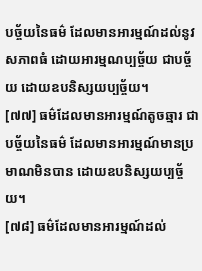បច្ច័យនៃធម៌ ដែលមានអារម្មណ៍ដល់នូវសភាពធំ ដោយអារម្មណប្បច្ច័យ ជាបច្ច័យ ដោយឧបនិស្សយប្បច្ច័យ។
[៧៧] ធម៌ដែលមានអារម្មណ៍តូចឆ្មារ ជាបច្ច័យនៃធម៌ ដែលមានអារម្មណ៍មានប្រមាណមិនបាន ដោយឧបនិស្សយប្បច្ច័យ។
[៧៨] ធម៌ដែលមានអារម្មណ៍ដល់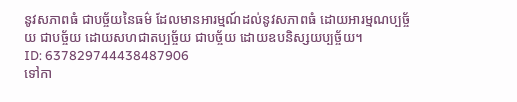នូវសភាពធំ ជាបច្ច័យនៃធម៌ ដែលមានអារម្មណ៍ដល់នូវសភាពធំ ដោយអារម្មណប្បច្ច័យ ជាបច្ច័យ ដោយសហជាតប្បច្ច័យ ជាបច្ច័យ ដោយឧបនិស្សយប្បច្ច័យ។
ID: 637829744438487906
ទៅកា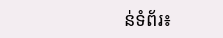ន់ទំព័រ៖